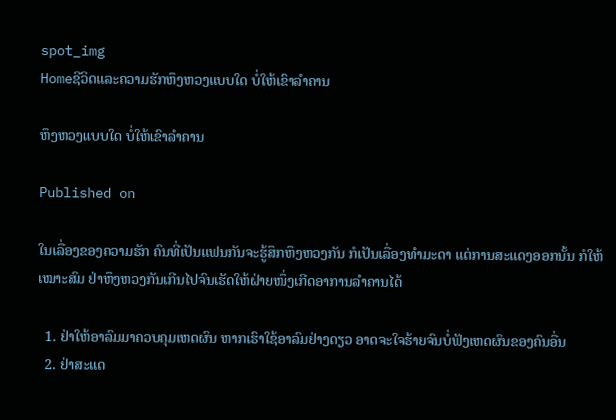spot_img
Homeຊີວິດແລະຄວາມຮັກຫຶງຫວງແບບໃດ ບໍ່ໃຫ້ເຂົາລຳຄານ

ຫຶງຫວງແບບໃດ ບໍ່ໃຫ້ເຂົາລຳຄານ

Published on

ໃນເລື່ອງຂອງຄວາມຮັກ ຄົນທີ່ເປັນແຟນກັນຈະຮູ້ສຶກຫຶງຫວງກັນ ກໍເປັນເລື່ອງທຳມະດາ ແຕ່ການສະແດງອອກນັ້ນ ກໍໃຫ້ເໝາະສົມ ຢ່າຫຶງຫວງກັນເກີນໄປຈົນເຮັດໃຫ້ຝ່າຍໜຶ່ງເກີດອາການລຳຄານໄດ້

  1. ຢ່າໃຫ້ອາລົມມາຄວບຄຸມເຫດຜົນ ຫາກເຮົາໃຊ້ອາລົມຢ່າງດຽວ ອາດຈະໃຈຮ້າຍຈົນບໍ່ຟັງເຫດຜົນຂອງຄົນອື່ນ
  2. ຢ່າສະແດ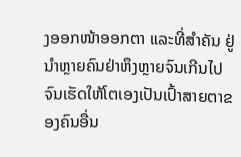ງອອກໜ້າອອກຕາ ແລະທີ່ສຳຄັນ ຢູ່ນຳຫຼາຍຄົນຢ່າຫຶງຫຼາຍຈົນເກີນໄປ ຈົນເຮັດໃຫ້ໂຕເອງເປັນເປົ້າສາຍຕາຂອງຄົນອື່ນ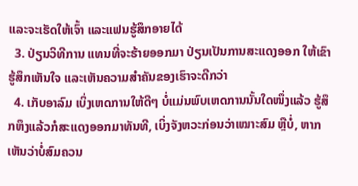ແລະຈະເຮັດໃຫ້ເຈົ້າ ແລະແຟນຮູ້ສຶກອາຍໄດ້
  3. ປ່ຽນວິທີການ ແທນທີ່ຈະຮ້າຍອອກມາ ປ່ຽນເປັນການສະແດງອອກ ໃຫ້ເຂົາຮູ້ສຶກເຫັນໃຈ ແລະເຫັນຄວາມສຳຄັນຂອງເຮົາຈະດີກວ່າ
  4. ເກັບອາລົມ ເບິ່ງເຫດການໃຫ້ດີໆ ບໍ່ແມ່ນພົບເຫດການນັ້ນໃດໜຶ່ງແລ້ວ ຮູ້ສຶກຫຶງແລ້ວກໍສະແດງອອກມາທັນທີ, ເບິ່ງຈັງຫວະກ່ອນວ່າເໝາະສົມ ຫຼືບໍ່, ຫາກເຫັນວ່າບໍ່ສົມຄວນ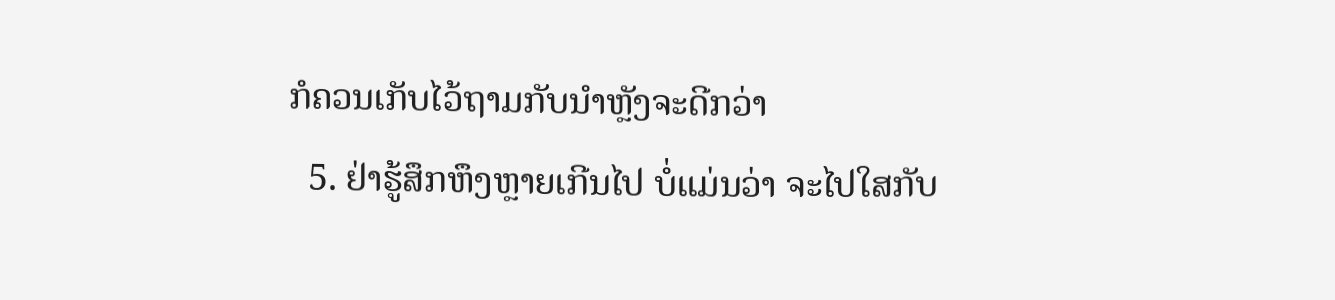ກໍຄວນເກັບໄວ້ຖາມກັບນຳຫຼັງຈະດີກວ່າ
  5. ຢ່າຮູ້ສຶກຫຶງຫຼາຍເກີນໄປ ບໍ່ແມ່ນວ່າ ຈະໄປໃສກັບ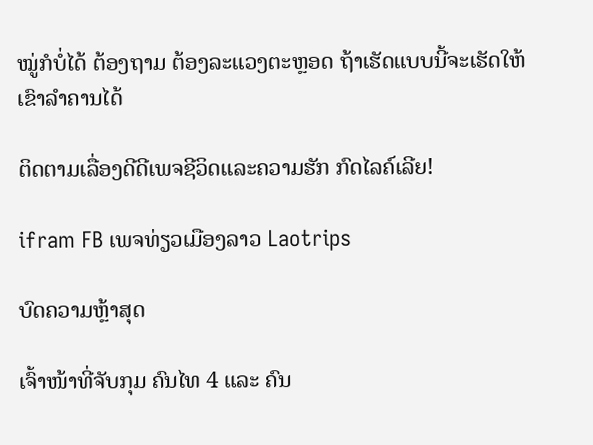ໝູ່ກໍບໍ່ໄດ້ ຕ້ອງຖາມ ຕ້ອງລະແວງຕະຫຼອດ ຖ້າເຮັດແບບນີ້ຈະເຮັດໃຫ້ເຂົາລຳຄານໄດ້

ຕິດຕາມເລື່ອງດີດີເພຈຊີວິດແລະຄວາມຮັກ ກົດໄລຄ໌ເລີຍ!

ifram FB ເພຈທ່ຽວເມືອງລາວ Laotrips

ບົດຄວາມຫຼ້າສຸດ

ເຈົ້າໜ້າທີ່ຈັບກຸມ ຄົນໄທ 4 ແລະ ຄົນ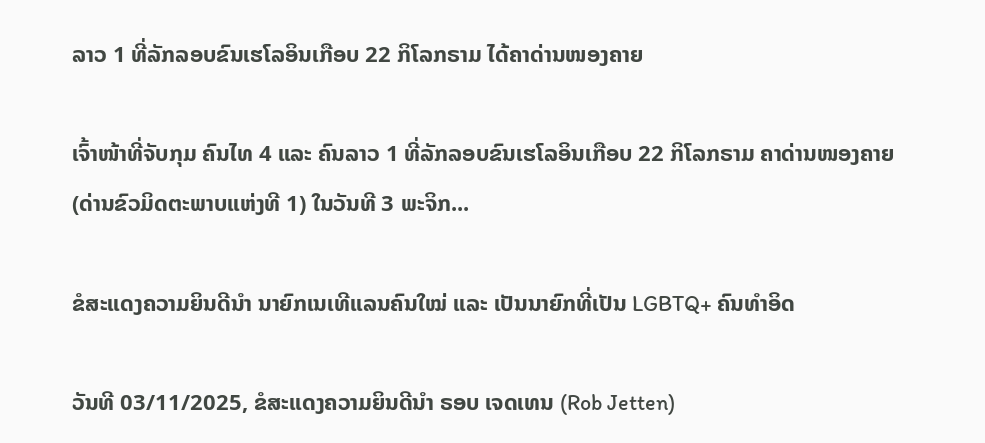ລາວ 1 ທີ່ລັກລອບຂົນເຮໂລອິນເກືອບ 22 ກິໂລກຣາມ ໄດ້ຄາດ່ານໜອງຄາຍ

ເຈົ້າໜ້າທີ່ຈັບກຸມ ຄົນໄທ 4 ແລະ ຄົນລາວ 1 ທີ່ລັກລອບຂົນເຮໂລອິນເກືອບ 22 ກິໂລກຣາມ ຄາດ່ານໜອງຄາຍ (ດ່ານຂົວມິດຕະພາບແຫ່ງທີ 1) ໃນວັນທີ 3 ພະຈິກ...

ຂໍສະແດງຄວາມຍິນດີນຳ ນາຍົກເນເທີແລນຄົນໃໝ່ ແລະ ເປັນນາຍົກທີ່ເປັນ LGBTQ+ ຄົນທຳອິດ

ວັນທີ 03/11/2025, ຂໍສະແດງຄວາມຍິນດີນຳ ຣອບ ເຈດເທນ (Rob Jetten)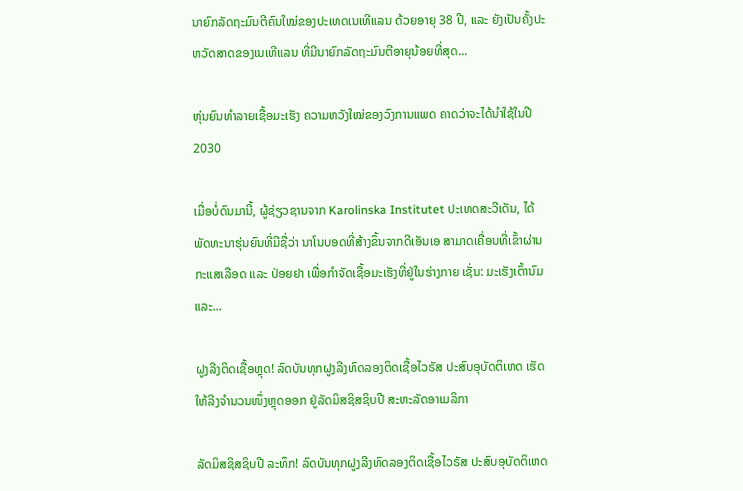ນາຍົກລັດຖະມົນຕີຄົນໃໝ່ຂອງປະເທດເນເທີແລນ ດ້ວຍອາຍຸ 38 ປີ, ແລະ ຍັງເປັນຄັ້ງປະຫວັດສາດຂອງເນເທີແລນ ທີ່ມີນາຍົກລັດຖະມົນຕີອາຍຸນ້ອຍທີ່ສຸດ...

ຫຸ່ນຍົນທຳລາຍເຊື້ອມະເຮັງ ຄວາມຫວັງໃໝ່ຂອງວົງການແພດ ຄາດວ່າຈະໄດ້ນໍາໃຊ້ໃນປີ 2030

ເມື່ອບໍ່ດົນມານີ້, ຜູ້ຊ່ຽວຊານຈາກ Karolinska Institutet ປະເທດສະວີເດັນ, ໄດ້ພັດທະນາຮຸ່ນຍົນທີ່ມີຊື່ວ່າ ນາໂນບອດທີ່ສ້າງຂຶ້ນຈາກດີເອັນເອ ສາມາດເຄື່ອນທີ່ເຂົ້າຜ່ານກະແສເລືອດ ແລະ ປ່ອຍຢາ ເພື່ອກຳຈັດເຊື້ອມະເຮັງທີ່ຢູ່ໃນຮ່າງກາຍ ເຊັ່ນ: ມະເຮັງເຕົ້ານົມ ແລະ...

ຝູງລີງຕິດເຊື້ອຫຼຸດ! ລົດບັນທຸກຝູງລີງທົດລອງຕິດເຊື້ອໄວຣັສ ປະສົບອຸບັດຕິເຫດ ເຮັດໃຫ້ລີງຈຳນວນໜຶ່ງຫຼຸດອອກ ຢູ່ລັດມິສຊິສຊິບປີ ສະຫະລັດອາເມລິກາ

ລັດມິສຊິສຊິບປີ ລະທຶກ! ລົດບັນທຸກຝູງລີງທົດລອງຕິດເຊື້ອໄວຣັສ ປະສົບອຸບັດຕິເຫດ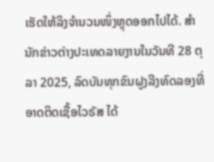ເຮັດໃຫ້ລິງຈຳນວນໜຶ່ງຫຼຸດອອກໄປໄດ້. ສຳນັກຂ່າວຕ່າງປະເທດລາຍງານໃນວັນທີ 28 ຕຸລາ 2025, ລົດບັນທຸກຂົນຝູງລີງທົດລອງທີ່ອາດຕິດເຊື້ອໄວຣັສ ໄດ້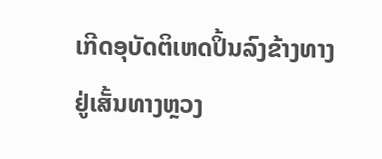ເກີດອຸບັດຕິເຫດປິ້ນລົງຂ້າງທາງ ຢູ່ເສັ້ນທາງຫຼວງ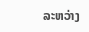ລະຫວ່າງ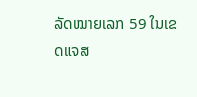ລັດໝາຍເລກ 59 ໃນເຂດແຈສ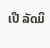ເປີ ລັດມິ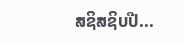ສຊິສຊິບປີ...